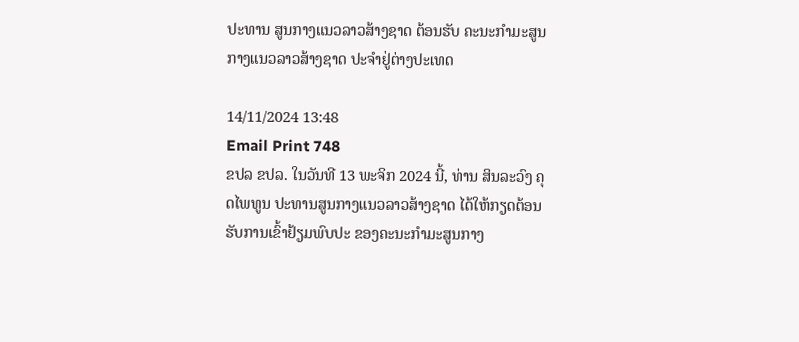ປະທານ ສູນກາງແນວລາວສ້າງຊາດ ຕ້ອນຮັບ ຄະນະກໍາມະສູນກາງແນວລາວສ້າງຊາດ ປະຈໍາຢູ່ຕ່າງປະເທດ

14/11/2024 13:48
Email Print 748
ຂປລ ຂປລ. ໃນວັນທີ 13 ພະຈິກ 2024 ນີ້, ທ່ານ ສິນລະວົງ ຄຸດໄພທູນ ປະທານສູນກາງແນວລາວສ້າງຊາດ ໄດ້ໃຫ້ກຽດຕ້ອນຮັບການເຂົ້າຢ້ຽມພົບປະ ຂອງຄະນະກໍາມະສູນກາງ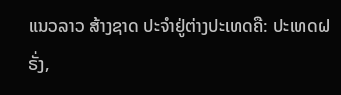ແນວລາວ ສ້າງຊາດ ປະຈໍາຢູ່ຕ່າງປະເທດຄື: ປະເທດຝຣັ່ງ,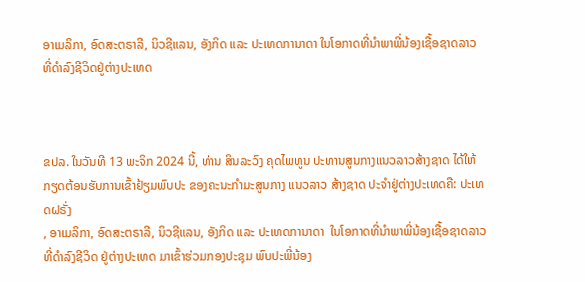ອາເມລິກາ, ອົດສະຕຣາລີ, ນິວຊີແລນ, ອັງກິດ ແລະ ປະເທດການາດາ ໃນໂອກາດທີ່ນໍາພາພີ່ນ້ອງເຊື້ອຊາດລາວ ທີ່ດໍາລົງຊີວິດຢູ່ຕ່າງປະເທດ



ຂປລ. ໃນວັນທີ 13 ພະຈິກ 2024 ນີ້, ທ່ານ ສິນລະວົງ ຄຸດໄພທູນ ປະທານສູນກາງແນວລາວສ້າງຊາດ ໄດ້ໃຫ້ກຽດຕ້ອນຮັບການເຂົ້າຢ້ຽມພົບປະ ຂອງຄະນະກໍາມະສູນກາງ ແນວລາວ ສ້າງຊາດ ປະຈໍາຢູ່ຕ່າງປະເທດຄື: ປະເທດຝຣັ່ງ
, ອາເມລິກາ, ອົດສະຕຣາລີ, ນິວຊີແລນ, ອັງກິດ ແລະ ປະເທດການາດາ  ໃນໂອກາດທີ່ນໍາພາພີ່ນ້ອງເຊື້ອຊາດລາວ ທີ່ດໍາລົງຊີວິດ ຢູ່ຕ່າງປະເທດ ມາເຂົ້າຮ່ວມກອງປະຊຸມ ພົບປະພີ່ນ້ອງ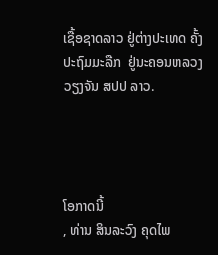ເຊື້ອຊາດລາວ ຢູ່ຕ່າງປະເທດ ຄັ້ງປະຖົມມະລືກ  ຢູ່ນະຄອນຫລວງວຽງຈັນ ສປປ ລາວ.




ໂອກາດນີ້
, ທ່ານ ສິນລະວົງ ຄຸດໄພ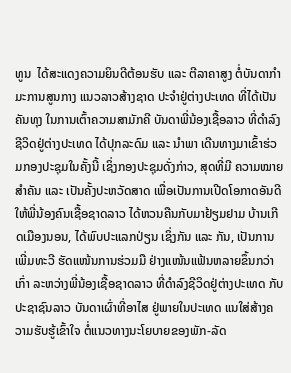ທູນ  ໄດ້ສະແດງຄວາມຍິນດີຕ້ອນຮັບ ແລະ ຕີລາຄາສູງ ຕໍ່ບັນດາກໍາມະການສູນກາງ ແນວລາວສ້າງຊາດ ປະຈໍາຢູ່ຕ່າງປະເທດ ທີ່ໄດ້ເປັນຄັນທຸງ ໃນການເຕົ້າຄວາມສາມັກຄີ ບັນດາພີ່ນ້ອງເຊື້ອລາວ ທີ່ດໍາລົງຊີວິດຢູ່ຕ່າງປະເທດ ໄດ້ປຸກລະດົມ ແລະ ນໍາພາ ເດີນທາງມາເຂົ້າຮ່ວມກອງປະຊຸມໃນຄັ້ງນີ້ ເຊິ່ງກອງປະຊຸມດັ່ງກ່າວ, ສຸດທີ່ມີ ຄວາມໝາຍສໍາຄັນ ແລະ ເປັນຄັ້ງປະຫວັດສາດ ເພື່ອເປັນການເປີດໂອກາດອັນດີ ໃຫ້ພີ່ນ້ອງຄົນເຊື້ອຊາດລາວ ໄດ້ຫວນຄືນກັບມາຢ້ຽມຢາມ ບ້ານເກີດເມືອງນອນ, ໄດ້ພົບປະແລກປ່ຽນ ເຊິ່ງກັນ ແລະ ກັນ, ເປັນການເພີ່ມທະວີ ຮັດແໜ້ນການຮ່ວມມື ຢ່າງແໜ້ນແຟ້ນຫລາຍຂຶ້ນກວ່າເກົ່າ ລະຫວ່າງພີ່ນ້ອງເຊື້ອຊາດລາວ ທີ່ດໍາລົງຊີວິດຢູ່ຕ່າງປະເທດ ກັບປະຊາຊົນລາວ ບັນດາເຜົ່າທີ່ອາໄສ ຢູ່ພາຍໃນປະເທດ ແນໃສ່ສ້າງຄວາມຮັບຮູ້ເຂົ້າໃຈ ຕໍ່ແນວທາງນະໂຍບາຍຂອງພັກ-ລັດ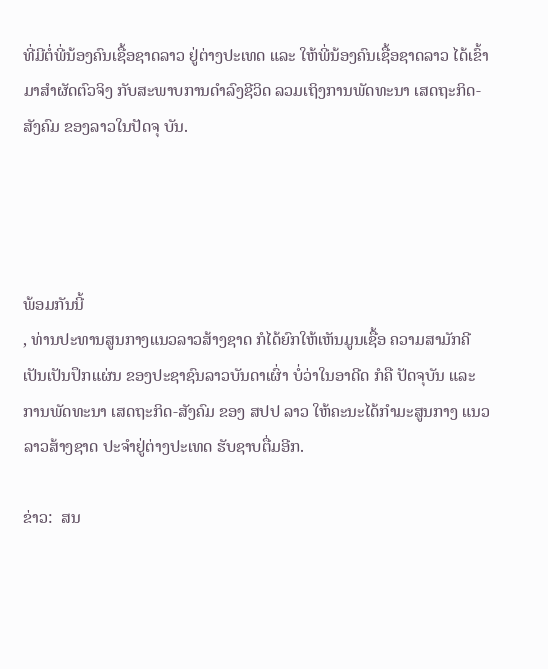ທີ່ມີຕໍ່ພີ່ນ້ອງຄົນເຊື້ອຊາດລາວ ຢູ່ຕ່າງປະເທດ ແລະ ໃຫ້ພີ່ນ້ອງຄົນເຊື້ອຊາດລາວ ໄດ້ເຂົ້າມາສໍາຜັດຕົວຈິງ ກັບສະພາບການດໍາລົງຊີວິດ ລວມເຖິງການພັດທະນາ ເສດຖະກິດ-ສັງຄົມ ຂອງລາວໃນປັດຈຸ ບັນ.




ພ້ອມກັນນີ້
, ທ່ານປະທານສູນກາງແນວລາວສ້າງຊາດ ກໍໄດ້ຍົກໃຫ້ເຫັນມູນເຊື້ອ ຄວາມສາມັກຄີ ເປັນເປັນປຶກແຜ່ນ ຂອງປະຊາຊົນລາວບັນດາເຜົ່າ ບໍ່ວ່າໃນອາດີດ ກໍຄື ປັດຈຸບັນ ແລະ ການພັດທະນາ ເສດຖະກິດ-ສັງຄົມ ຂອງ ສປປ ລາວ ໃຫ້ຄະນະໄດ້ກໍາມະສູນກາງ ແນວລາວສ້າງຊາດ ປະຈໍາຢູ່ຕ່າງປະເທດ ຮັບຊາບຕື່ມອີກ.

ຂ່າວ:  ສນ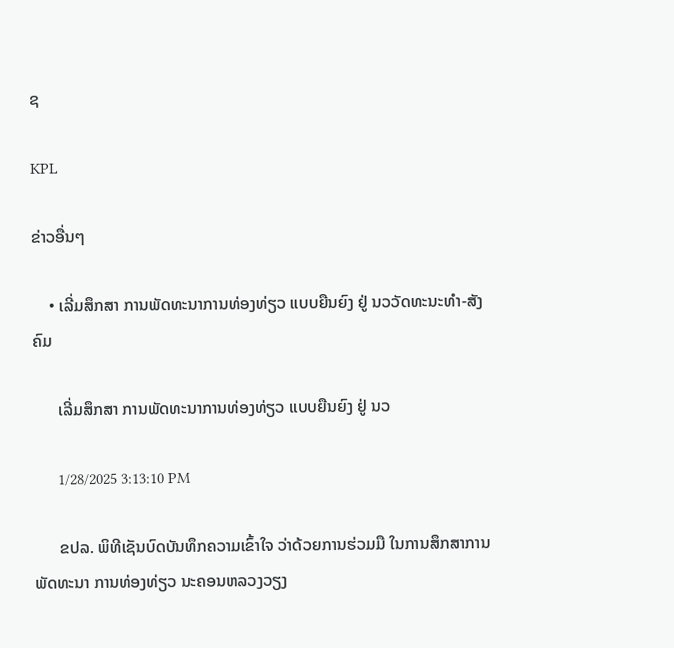ຊ

KPL

ຂ່າວອື່ນໆ

    • ເລີ່ມສຶກສາ ການພັດທະນາການທ່ອງທ່ຽວ ແບບຍືນຍົງ ຢູ່ ນວວັດທະນະທຳ-ສັງຄົມ

      ເລີ່ມສຶກສາ ການພັດທະນາການທ່ອງທ່ຽວ ແບບຍືນຍົງ ຢູ່ ນວ

      1/28/2025 3:13:10 PM

      ຂປລ. ພິທີເຊັນບົດບັນທຶກຄວາມເຂົ້າໃຈ ວ່າດ້ວຍການຮ່ວມມື ໃນການສຶກສາການພັດທະນາ ການທ່ອງທ່ຽວ ນະຄອນຫລວງວຽງ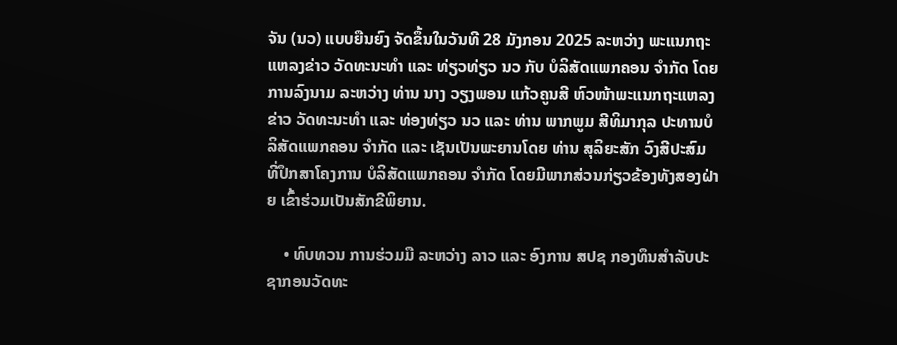ຈັນ (ນວ) ແບບຍືນຍົງ ຈັດຂຶ້ນໃນວັນທີ 28 ມັງກອນ 2025 ລະຫວ່າງ ພະແນກຖະແຫລງຂ່າວ ວັດທະນະທຳ ແລະ ທ່ຽວທ່ຽວ ນວ ກັບ ບໍລິສັດແພກຄອນ ຈຳກັດ ໂດຍການລົງນາມ ລະຫວ່າງ ທ່ານ ນາງ ວຽງພອນ ແກ້ວຄູນສີ ຫົວໜ້າພະແນກຖະແຫລງຂ່າວ ວັດທະນະທຳ ແລະ ທ່ອງທ່ຽວ ນວ ແລະ ທ່ານ ພາກພູມ ສີທິມາກຸລ ປະທານບໍລິສັດແພກຄອນ ຈຳກັດ ແລະ ເຊັນເປັນພະຍານໂດຍ ທ່ານ ສຸລິຍະສັກ ວົງສີປະສົມ ທີ່ປຶກສາໂຄງການ ບໍລິສັດແພກຄອນ ຈຳກັດ ໂດຍມີພາກສ່ວນກ່ຽວຂ້ອງທັງສອງຝ່າຍ ເຂົ້າຮ່ວມເປັນສັກຂີພິຍານ.

    • ທົບທວນ ການຮ່ວມມື ລະຫວ່າງ ລາວ ແລະ ອົງການ ສປຊ ກອງທຶນສຳລັບປະຊາກອນວັດທະ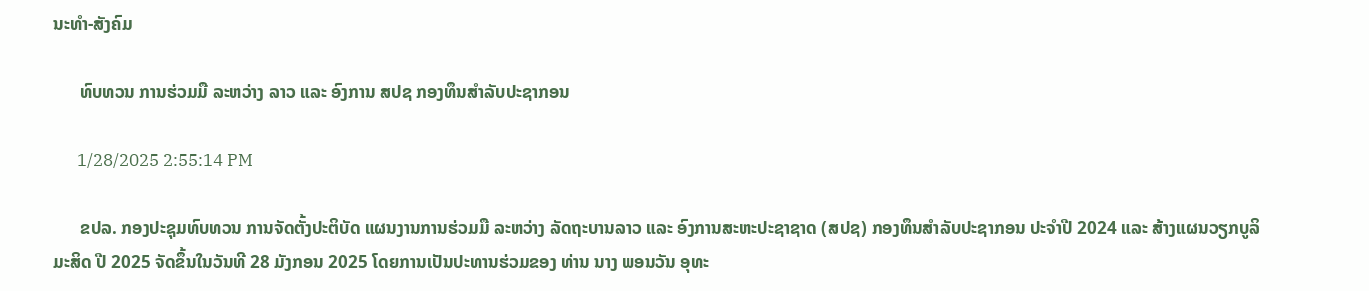ນະທຳ-ສັງຄົມ

      ທົບທວນ ການຮ່ວມມື ລະຫວ່າງ ລາວ ແລະ ອົງການ ສປຊ ກອງທຶນສຳລັບປະຊາກອນ

      1/28/2025 2:55:14 PM

      ຂປລ. ກອງປະຊຸມທົບທວນ ການຈັດຕັ້ງປະຕິບັດ ແຜນງານການຮ່ວມມື ລະຫວ່າງ ລັດຖະບານລາວ ແລະ ອົງການສະຫະປະຊາຊາດ (ສປຊ) ກອງທຶນສຳລັບປະຊາກອນ ປະຈຳປີ 2024 ແລະ ສ້າງແຜນວຽກບູລິມະສິດ ປີ 2025 ຈັດຂຶ້ນໃນວັນທີ 28 ມັງກອນ 2025 ໂດຍການເປັນປະທານຮ່ວມຂອງ ທ່ານ ນາງ ພອນວັນ ອຸທະ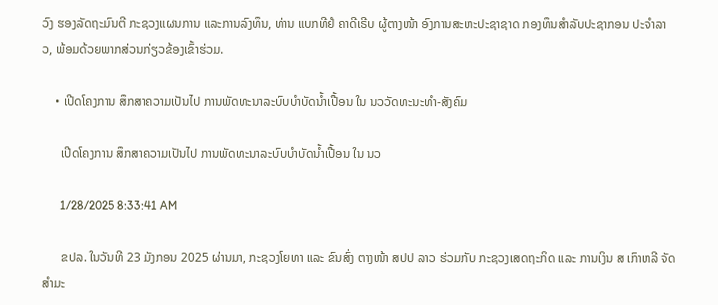ວົງ ຮອງລັດຖະມົນຕີ ກະຊວງແຜນການ ແລະການລົງທຶນ, ທ່ານ ແບກທີຢໍ ຄາດີເຣີບ ຜູ້ຕາງໜ້າ ອົງການສະຫະປະຊາຊາດ ກອງທຶນສໍາລັບປະຊາກອນ ປະຈໍາລາວ, ພ້ອມດ້ວຍພາກສ່ວນກ່ຽວຂ້ອງເຂົ້າຮ່ວມ.

    • ເປີດໂຄງການ ສຶກສາຄວາມເປັນໄປ ການພັດທະນາລະບົບບຳບັດນ້ຳເປື້ອນ ໃນ ນວວັດທະນະທຳ-ສັງຄົມ

      ເປີດໂຄງການ ສຶກສາຄວາມເປັນໄປ ການພັດທະນາລະບົບບຳບັດນ້ຳເປື້ອນ ໃນ ນວ

      1/28/2025 8:33:41 AM

      ຂປລ. ໃນວັນທີ 23 ມັງກອນ 2025 ຜ່ານມາ, ກະຊວງໂຍທາ ແລະ ຂົນສົ່ງ ຕາງໜ້າ ສປປ ລາວ ຮ່ວມກັບ ກະຊວງເສດຖະກິດ ແລະ ການເງິນ ສ ເກົາຫລີ ຈັດສໍາມະ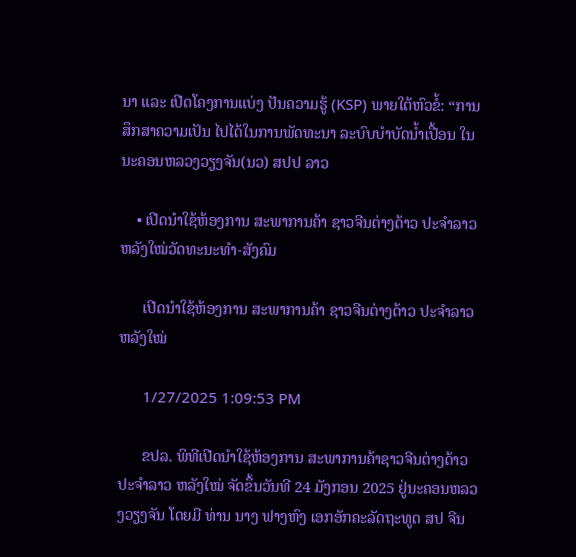ນາ ແລະ ເປີດໂຄງການແບ່ງ ປັນຄວາມຮູ້ (KSP) ພາຍໃຕ້ຫົວຂໍ້: “ການສຶກສາຄວາມເປັນ ໄປໄດ້ໃນການພັດທະນາ ລະບົບບຳບັດນ້ຳເປື້ອນ ໃນນະຄອນຫລວງວຽງຈັນ(ນວ) ສປປ ລາວ

    • ເປີດນຳໃຊ້ຫ້ອງການ ສະພາການຄ້າ ຊາວຈີນຕ່າງດ້າວ ປະຈຳລາວ ຫລັງໃໝ່ວັດທະນະທຳ-ສັງຄົມ

      ເປີດນຳໃຊ້ຫ້ອງການ ສະພາການຄ້າ ຊາວຈີນຕ່າງດ້າວ ປະຈຳລາວ ຫລັງໃໝ່

      1/27/2025 1:09:53 PM

      ຂປລ. ພິທີເປີດນຳໃຊ້ຫ້ອງການ ສະພາການຄ້າຊາວຈີນຕ່າງດ້າວ ປະຈຳລາວ ຫລັງໃໝ່ ຈັດຂຶ້ນວັນທີ 24 ມັງກອນ 2025 ຢູ່ນະຄອນຫລວງວຽງຈັນ ໂດຍມີ ທ່ານ ນາງ ຟາງຫົງ ເອກອັກຄະລັດຖະທູດ ສປ ຈີນ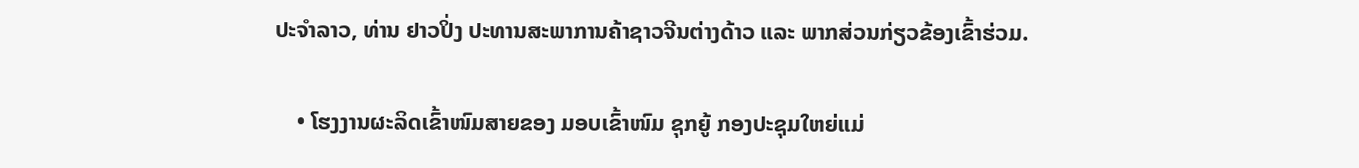ປະຈໍາລາວ, ທ່ານ ຢາວປິ່ງ ປະທານສະພາການຄ້າຊາວຈີນຕ່າງດ້າວ ແລະ ພາກສ່ວນກ່ຽວຂ້ອງເຂົ້າຮ່ວມ.

    • ໂຮງງານຜະລິດເຂົ້າໜົມສາຍຂອງ ມອບເຂົ້າໜົມ ຊຸກຍູ້ ກອງປະຊຸມໃຫຍ່ແມ່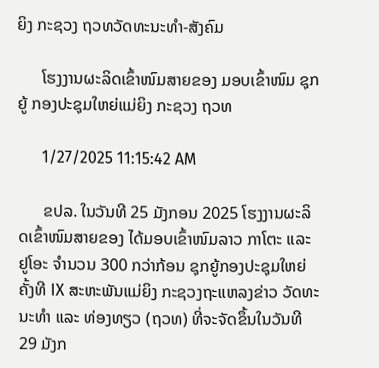ຍິງ ກະຊວງ ຖວທວັດທະນະທຳ-ສັງຄົມ

      ໂຮງງານຜະລິດເຂົ້າໜົມສາຍຂອງ ມອບເຂົ້າໜົມ ຊຸກຍູ້ ກອງປະຊຸມໃຫຍ່ແມ່ຍິງ ກະຊວງ ຖວທ

      1/27/2025 11:15:42 AM

      ຂປລ. ໃນວັນທີ 25 ມັງກອນ 2025 ໂຮງງານຜະລິດເຂົ້າໜົມສາຍຂອງ ໄດ້ມອບເຂົ້າໜົມລາວ ກາໂຕະ ແລະ ຢູໂອະ ຈຳນວນ 300 ກວ່າກ້ອນ ຊຸກຍູ້ກອງປະຊຸມໃຫຍ່ ຄັ້ງທີ IX ສະຫະພັນແມ່ຍິງ ກະຊວງຖະແຫລງຂ່າວ ວັດທະນະທຳ ແລະ ທ່ອງທຽວ (ຖວທ) ທີ່ຈະຈັດຂຶ້ນໃນວັນທີ 29 ມັງກ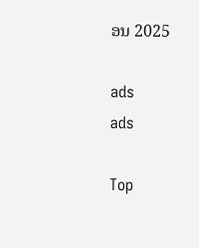ອນ 2025

ads
ads

Top